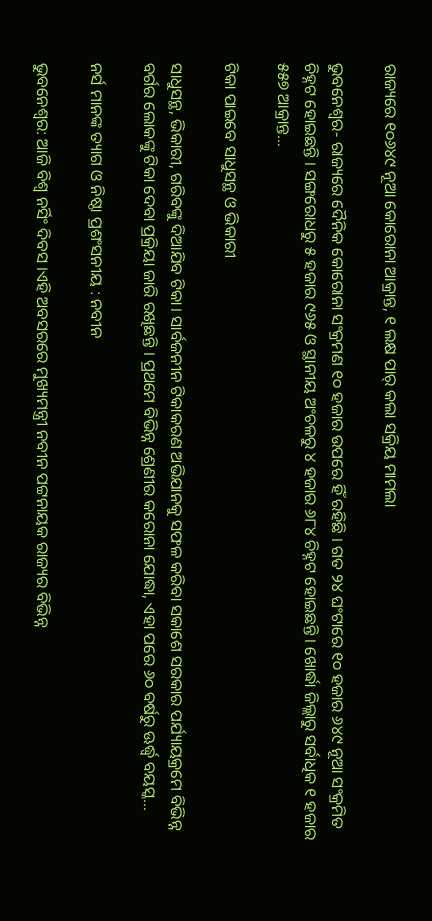ରାଜ୍ୟରେ ୧୦୬୪୯ ନୂଆ କୋରୋନା ଆକ୍ରାନ୍ତ, ୧ ଲକ୍ଷ ପାର୍ କଲା ସକ୍ରିୟ ମାମଲା

ଭୁବନେଶ୍ୱର- ରାଜ୍ୟରେ ଦୈନିକ କୋରୋନା ସଂକ୍ରମଣ ୧୦ ହଜାର ଉପରେ ହିଁ ରହିଛି । ଗତ ୨୪ ଘଂଟାରେ ୧୦ ହଜାର ୬୪୯ ନୂଆ ସଂକ୍ରମିତ ଚିହ୍ନଟ ହୋଇଛନ୍ତି । ସଙ୍ଗରୋଧରୁ ୫ ହଜାର ୯୬୫ ଓ ସ୍ଥାନୀୟ ଅଂଚଳରୁ ୪ ହଜାର ୬୮୪ ଚିହ୍ନଟ ହୋଇଛନ୍ତି । ଖୋର୍ଦ୍ଧା ଜିଲ୍ଲାରୁ ସର୍ବାଧିକ ୧ ହଜାର ୫୫୭ ଆକ୍ରାନ୍ତ…

ଟିକା ପାଇବେ ସାଧୁସନ୍ଥ ଓ ଭିକାରୀ

ସାଧୁସନ୍ଥ, ଭିକାରୀ, ଗରିବଙ୍କୁ ଦିଆଯିବ ଟିକା। ସାର୍ବଜନୀନ ଟିକାକରଣ ଅଭିଯାନକୁ ସଫଳ କରିବା ସକାଶେ ସରକାର ପର୍ଯ୍ୟାୟକ୍ରମେ ବିଭିନ୍ନ ବର୍ଗର ଲୋକଙ୍କୁ ଟିକା ଦେବା ପ୍ରକ୍ରିୟା ଜାରି ରଖିଛନ୍ତି । ପ୍ରଥମେ ବିଭିନ୍ନ ଶ୍ରେଣୀର କରୋନା ଯୋଦ୍ଧା, ଏହା ପରେ ୬୦ ବର୍ଷରୁ ଊର୍ଦ୍ଧ୍ଵ ବୟସ୍କ…

ନର୍ସ ମାନଙ୍କ ତ୍ୟାଗ ଓ ନିଷ୍ଠା ପ୍ରଶଂସନୀୟ : ନବୀନ

ଭୁବନେଶ୍ୱର: ଆଜି ବିଶ୍ବ ନର୍ସିଂ ଦିବସ ।ଏହି ଅବସରରେ ମୁଖ୍ୟମନ୍ତ୍ରୀ ନବୀନ ପଟ୍ଟନାୟକ ରାଜ୍ୟର ବିଭିନ୍ନ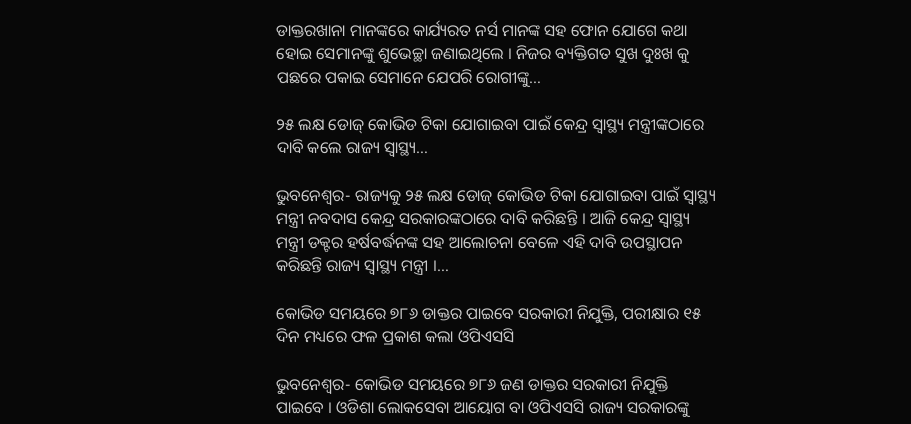ଡାକ୍ତରଖାନା ମାନଙ୍କରେ କାର୍ଯ୍ୟରତ ନର୍ସ ମାନଙ୍କ ସହ ଫୋନ ଯୋଗେ କଥା ହୋଇ ସେମାନଙ୍କୁ ଶୁଭେଚ୍ଛା ଜଣାଇଥିଲେ । ନିଜର ବ୍ୟକ୍ତିଗତ ସୁଖ ଦୁଃଖ କୁ ପଛରେ ପକାଇ ସେମାନେ ଯେପରି ରୋଗୀଙ୍କୁ…

୨୫ ଲକ୍ଷ ଡୋଜ୍ କୋଭିଡ ଟିକା ଯୋଗାଇବା ପାଇଁ କେନ୍ଦ୍ର ସ୍ୱାସ୍ଥ୍ୟ ମନ୍ତ୍ରୀଙ୍କଠାରେ ଦାବି କଲେ ରାଜ୍ୟ ସ୍ୱାସ୍ଥ୍ୟ…

ଭୁବନେଶ୍ୱର- ରାଜ୍ୟକୁ ୨୫ ଲକ୍ଷ ଡୋଜ୍ କୋଭିଡ ଟିକା ଯୋଗାଇବା ପାଇଁ ସ୍ୱାସ୍ଥ୍ୟ ମନ୍ତ୍ରୀ ନବଦାସ କେନ୍ଦ୍ର ସରକାରଙ୍କଠାରେ ଦାବି କରିଛନ୍ତି । ଆଜି କେନ୍ଦ୍ର ସ୍ୱାସ୍ଥ୍ୟ ମନ୍ତ୍ରୀ ଡକ୍ଟର ହର୍ଷବର୍ଦ୍ଧନଙ୍କ ସହ ଆଲୋଚନା ବେଳେ ଏହି ଦାବି ଉପସ୍ଥାପନ କରିଛନ୍ତି ରାଜ୍ୟ ସ୍ୱାସ୍ଥ୍ୟ ମନ୍ତ୍ରୀ ।…

କୋଭିଡ ସମୟରେ ୭୮୬ ଡାକ୍ତର ପାଇବେ ସରକାରୀ ନିଯୁକ୍ତି, ପରୀକ୍ଷାର ୧୫ ଦିନ ମଧ୍ୟରେ ଫଳ ପ୍ରକାଶ କଲା ଓପିଏସସି

ଭୁବନେଶ୍ୱର- କୋଭିଡ ସମୟରେ ୭୮୬ ଜଣ ଡାକ୍ତର ସରକାରୀ ନିଯୁକ୍ତି ପାଇବେ । ଓଡିଶା ଲୋକସେବା ଆୟୋଗ ବା ଓପିଏସସି ରାଜ୍ୟ ସରକାରଙ୍କୁ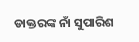ଡାକ୍ତରଙ୍କ ନାଁ ସୁପାରିଶ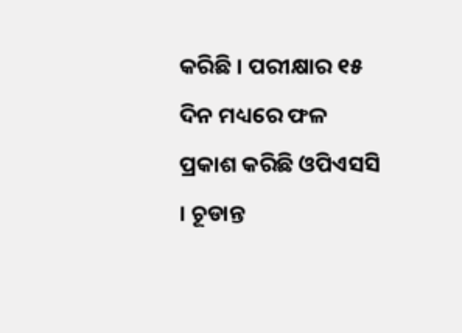କରିଛି । ପରୀକ୍ଷାର ୧୫ ଦିନ ମଧ୍ୟରେ ଫଳ ପ୍ରକାଶ କରିଛି ଓପିଏସସି । ଚୂଡାନ୍ତ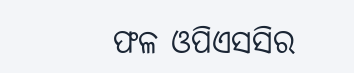ଫଳ ଓପିଏସସିର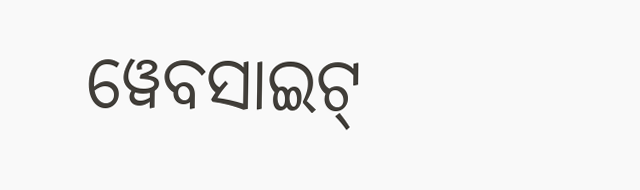ୱେବସାଇଟ୍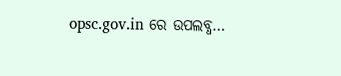opsc.gov.in ରେ ଉପଲବ୍ଧ…